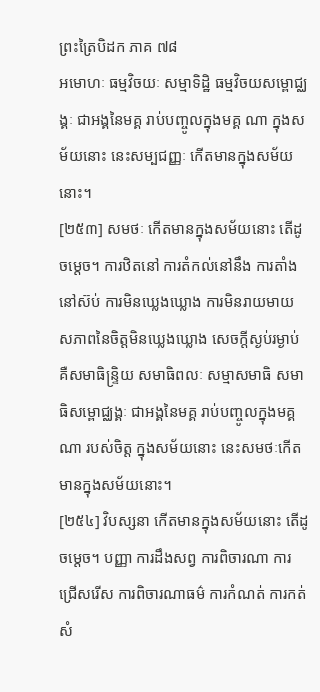ព្រះត្រៃបិដក ភាគ ៧៨
អមោហៈ ធម្មវិចយៈ សម្មាទិដ្ឋិ ធម្មវិចយសម្ពោជ្ឈង្គៈ ជាអង្គនៃមគ្គ រាប់បញ្ចូលក្នុងមគ្គ ណា ក្នុងសម័យនោះ នេះសម្បជញ្ញៈ កើតមានក្នុងសម័យនោះ។
[២៥៣] សមថៈ កើតមានក្នុងសម័យនោះ តើដូចម្តេច។ ការឋិតនៅ ការតំកល់នៅនឹង ការតាំងនៅស៊ប់ ការមិនឃ្លេងឃ្លោង ការមិនរាយមាយ សភាពនៃចិត្តមិនឃ្លេងឃ្លោង សេចក្តីស្ងប់រម្ងាប់ គឺសមាធិន្ទ្រិយ សមាធិពលៈ សម្មាសមាធិ សមាធិសម្ពោជ្ឈង្គៈ ជាអង្គនៃមគ្គ រាប់បញ្ចូលក្នុងមគ្គ ណា របស់ចិត្ត ក្នុងសម័យនោះ នេះសមថៈកើតមានក្នុងសម័យនោះ។
[២៥៤] វិបស្សនា កើតមានក្នុងសម័យនោះ តើដូចម្តេច។ បញ្ញា ការដឹងសព្វ ការពិចារណា ការជ្រើសរើស ការពិចារណាធម៌ ការកំណត់ ការកត់សំ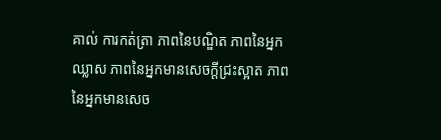គាល់ ការកត់ត្រា ភាពនៃបណ្ឌិត ភាពនៃអ្នកឈ្លាស ភាពនៃអ្នកមានសេចក្តីជ្រះស្អាត ភាពនៃអ្នកមានសេច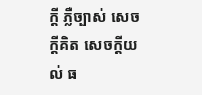ក្តី ភ្លឺច្បាស់ សេចក្តីគិត សេចក្តីយល់ ធ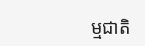ម្មជាតិ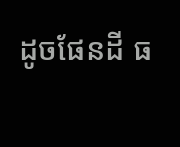ដូចផែនដី ធ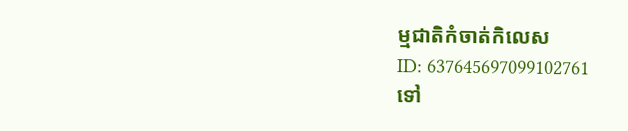ម្មជាតិកំចាត់កិលេស
ID: 637645697099102761
ទៅ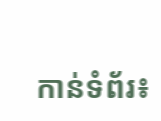កាន់ទំព័រ៖